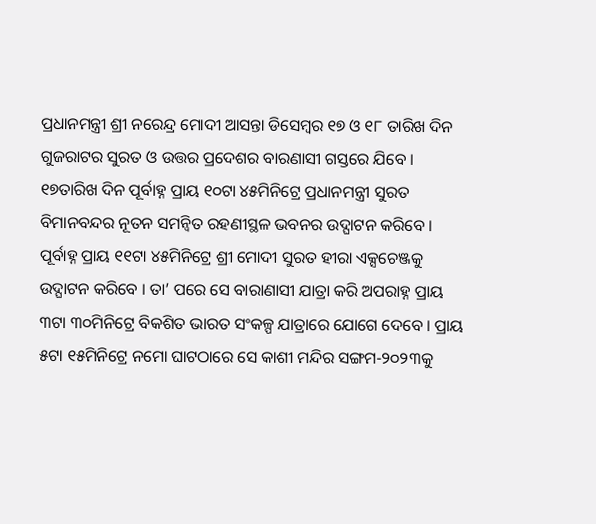ପ୍ରଧାନମନ୍ତ୍ରୀ ଶ୍ରୀ ନରେନ୍ଦ୍ର ମୋଦୀ ଆସନ୍ତା ଡିସେମ୍ବର ୧୭ ଓ ୧୮ ତାରିଖ ଦିନ ଗୁଜରାଟର ସୁରତ ଓ ଉତ୍ତର ପ୍ରଦେଶର ବାରଣାସୀ ଗସ୍ତରେ ଯିବେ । ୧୭ତାରିଖ ଦିନ ପୂର୍ବାହ୍ନ ପ୍ରାୟ ୧୦ଟା ୪୫ମିନିଟ୍ରେ ପ୍ରଧାନମନ୍ତ୍ରୀ ସୁରତ ବିମାନବନ୍ଦର ନୂତନ ସମନ୍ୱିତ ରହଣୀସ୍ଥଳ ଭବନର ଉଦ୍ଘାଟନ କରିବେ । ପୂର୍ବାହ୍ନ ପ୍ରାୟ ୧୧ଟା ୪୫ମିନିଟ୍ରେ ଶ୍ରୀ ମୋଦୀ ସୁରତ ହୀରା ଏକ୍ସଚେଞ୍ଜକୁ ଉଦ୍ଘାଟନ କରିବେ । ତା’ ପରେ ସେ ବାରାଣାସୀ ଯାତ୍ରା କରି ଅପରାହ୍ନ ପ୍ରାୟ ୩ଟା ୩୦ମିନିଟ୍ରେ ବିକଶିତ ଭାରତ ସଂକଳ୍ପ ଯାତ୍ରାରେ ଯୋଗେ ଦେବେ । ପ୍ରାୟ ୫ଟା ୧୫ମିନିଟ୍ରେ ନମୋ ଘାଟଠାରେ ସେ କାଶୀ ମନ୍ଦିର ସଙ୍ଗମ-୨୦୨୩କୁ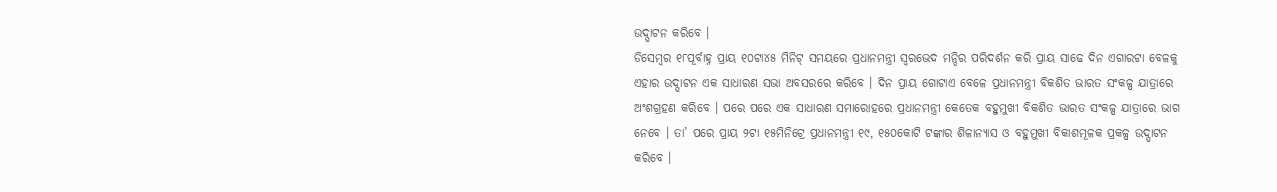ଉଦ୍ଘାଟନ କରିବେ ।
ଡିସେମ୍ବର ୧୮ପୂର୍ବାହ୍ନ ପ୍ରାୟ ୧୦ଟା୪୫ ମିନିଟ୍ ସମୟରେ ପ୍ରଧାନମନ୍ତ୍ରୀ ସ୍ୱରଭେଦ ମନ୍ଦିର ପରିଦର୍ଶନ କରି ପ୍ରାୟ ସାଢେ ଦିନ ଏଗାରଟା ବେଳକୁ ଏହାର ଉଦ୍ଘାଟନ ଏକ ସାଧାରଣ ସଭା ଅବସରରେ କରିବେ । ଦିନ ପ୍ରାୟ ଗୋଟାଏ ବେଳେ ପ୍ରଧାନମନ୍ତ୍ରୀ ବିକଶିତ ଭାରତ ସଂକଳ୍ପ ଯାତ୍ରାରେ ଅଂଶଗ୍ରହଣ କରିବେ । ପରେ ପରେ ଏକ ସାଧାରଣ ସମାରୋହରେ ପ୍ରଧାନମନ୍ତ୍ରୀ କେତେକ ବହୁମୁଖୀ ବିକଶିତ ଭାରତ ସଂକଳ୍ପ ଯାତ୍ରାରେ ଭାଗ ନେବେ । ତା’ ପରେ ପ୍ରାୟ ୨ଟା ୧୫ମିନିଟ୍ରେ ପ୍ରଧାନମନ୍ତ୍ରୀ ୧୯, ୧୫୦କୋଟି ଟଙ୍କାର ଶିଳାନ୍ୟାସ ଓ ବହୁମୁଖୀ ବିକାଶମୂଳକ ପ୍ରକଳ୍ପ ଉଦ୍ଘାଟନ କରିବେ ।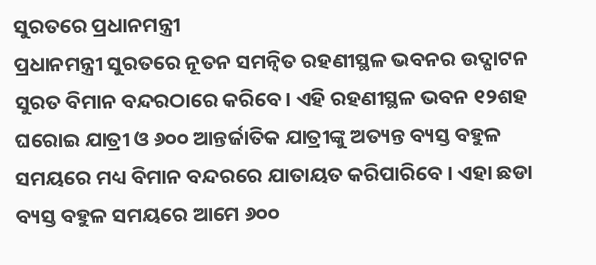ସୁରତରେ ପ୍ରଧାନମନ୍ତ୍ରୀ
ପ୍ରଧାନମନ୍ତ୍ରୀ ସୁରତରେ ନୂତନ ସମନ୍ୱିତ ରହଣୀସ୍ଥଳ ଭବନର ଉଦ୍ଘାଟନ ସୁରତ ବିମାନ ବନ୍ଦରଠାରେ କରିବେ। ଏହି ରହଣୀସ୍ଥଳ ଭବନ ୧୨ଶହ ଘରୋଇ ଯାତ୍ରୀ ଓ ୬୦୦ ଆନ୍ତର୍ଜାତିକ ଯାତ୍ରୀଙ୍କୁ ଅତ୍ୟନ୍ତ ବ୍ୟସ୍ତ ବହୁଳ ସମୟରେ ମଧ୍ୟ ବିମାନ ବନ୍ଦରରେ ଯାତାୟତ କରିପାରିବେ । ଏହା ଛଡା ବ୍ୟସ୍ତ ବହୁଳ ସମୟରେ ଆମେ ୬୦୦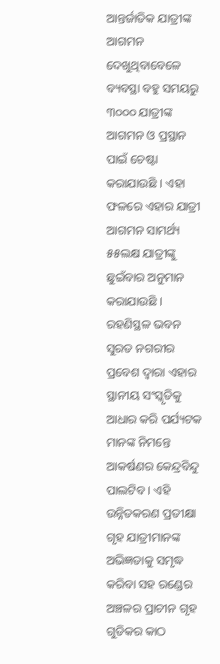ଆନ୍ତର୍ଜାତିକ ଯାତ୍ରୀଙ୍କ ଆଗମନ ଦେଖୁଥିବାବେଳେ ବ୍ୟବସ୍ଥା ବହୁ ସମୟରୁ ୩୦୦୦ ଯାତ୍ରୀଙ୍କ ଆଗମନ ଓ ପ୍ରସ୍ଥାନ ପାଇଁ ଚେଷ୍ଟା କରାଯାଉଛି । ଏହା ଫଳରେ ଏହାର ଯାତ୍ରୀ ଆଗମନ ସାମର୍ଥ୍ୟ ୫୫ଲକ୍ଷ ଯାତ୍ରୀଙ୍କୁ ଛୁଇଁବାର ଅନୁମାନ କରାଯାଉଛି । ରହଣିସ୍ଥଳ ଭବନ ସୁରତ ନଗରୀର ପ୍ରବେଶ ଦ୍ୱାରା ଏହାର ସ୍ଥାନୀୟ ସଂସ୍କୃତିକୁ ଆଧାର କରି ପର୍ଯ୍ୟଟକ ମାନଙ୍କ ନିମନ୍ତେ ଆକର୍ଷଣର କେନ୍ଦ୍ରବିନ୍ଦୁ ପାଲଟିବ । ଏହି ଉନ୍ନିତକରଣ ପ୍ରତୀକ୍ଷା ଗୃହ ଯାତ୍ରୀମାନଙ୍କ ଅଭିଜ୍ଞତାକୁ ସମୃଦ୍ଧ କରିବା ସହ ରଣ୍ଡେର ଅଞ୍ଚଳର ପ୍ରାଚୀନ ଗୃହ ଗୁଡିକର କାଠ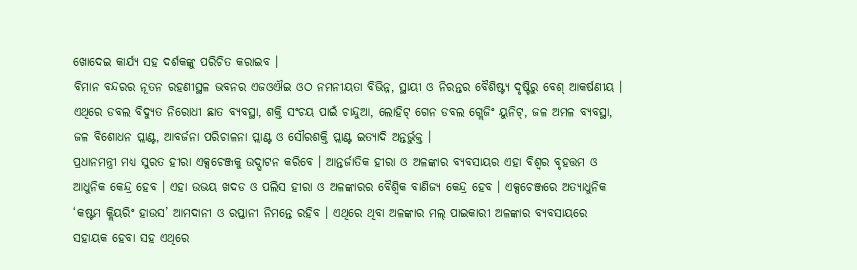ଖୋଦେଇ କାର୍ଯ୍ୟ ସହ ଦର୍ଶକଙ୍କୁ ପରିଚିତ କରାଇବ ।
ବିମାନ ବନ୍ଦରର ନୂତନ ରହଣୀସ୍ଥଳ ଭବନର ଏଜଓଐଇ ଓଠ ନମନୀୟତା ବିଭିନ୍ନ, ସ୍ଥାୟୀ ଓ ନିରନ୍ତର ବୈଶିଷ୍ଟ୍ୟ ଦୃଷ୍ଟିରୁ ବେଶ୍ ଆକର୍ଷଣୀୟ । ଏଥିରେ ଡବଲ ବିଦ୍ୟୁତ ନିରୋଧୀ ଛାତ ବ୍ୟବସ୍ଥା, ଶକ୍ତି ସଂଚୟ ପାଇଁ ଚାନ୍ଦୁଆ, ଲୋହିଟ୍ ଗେନ ଡବଲ ଗ୍ଲେଜିଂ ୟୁନିଟ୍, ଜଳ ଅମଳ ବ୍ୟବସ୍ଥା, ଜଳ ବିଶୋଧନ ପ୍ଲାଣ୍ଟ, ଆବର୍ଜନା ପରିଚାଳନା ପ୍ଲାଣ୍ଟ ଓ ସୌରଶକ୍ତି ପ୍ଲାଣ୍ଟ ଇତ୍ୟାଦି ଅନ୍ତର୍ଭୁକ୍ତ ।
ପ୍ରଧାନମନ୍ତ୍ରୀ ମଧ୍ୟ ସୁରତ ହୀରା ଏକ୍ସଚେଞ୍ଜକୁ ଉଦ୍ଘାଟନ କରିବେ । ଆନ୍ତର୍ଜାତିକ ହୀରା ଓ ଅଳଙ୍କାର ବ୍ୟବସାୟର ଏହା ବିଶ୍ୱର ବୃହତ୍ତମ ଓ ଆଧୁନିକ କେନ୍ଦ୍ର ହେବ । ଏହା ଉଭୟ ଖଦଡ ଓ ପଲିସ ହୀରା ଓ ଅଳଙ୍କାରର ବୈଶ୍ୱିକ ବାଣିଜ୍ୟ କେନ୍ଦ୍ର ହେବ । ଏକ୍ସଚେଞ୍ଜରେ ଅତ୍ୟାଧୁନିକ ‘କଷ୍ଟମ କ୍ଲିୟରିଂ ହାଉସ’ ଆମଦାନୀ ଓ ରପ୍ତାନୀ ନିମନ୍ତେ ରହିବ । ଏଥିରେ ଥିବା ଅଳଙ୍କାର ମଲ୍ ପାଇକାରୀ ଅଳଙ୍କାର ବ୍ୟବସାୟରେ ସହାୟକ ହେବା ସହ ଏଥିରେ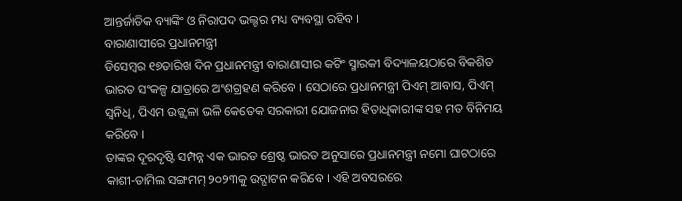ଆନ୍ତର୍ଜାତିକ ବ୍ୟାଙ୍କିଂ ଓ ନିରାପଦ ଭଲ୍ଟର ମଧ୍ୟ ବ୍ୟବସ୍ଥା ରହିବ ।
ବାରାଣାସୀରେ ପ୍ରଧାନମନ୍ତ୍ରୀ
ଡିସେମ୍ବର ୧୭ତାରିଖ ଦିନ ପ୍ରଧାନମନ୍ତ୍ରୀ ବାରାଣାସୀର କଟିଂ ସ୍ମାରକୀ ବିଦ୍ୟାଳୟଠାରେ ବିକଶିତ ଭାରତ ସଂକଳ୍ପ ଯାତ୍ରାରେ ଅଂଶଗ୍ରହଣ କରିବେ । ସେଠାରେ ପ୍ରଧାନମନ୍ତ୍ରୀ ପିଏମ୍ ଆବାସ, ପିଏମ୍ ସ୍ୱନିଧି, ପିଏମ ଉଜ୍ଜ୍ୱଳା ଭଳି କେତେକ ସରକାରୀ ଯୋଜନାର ହିତାଧିକାରୀଙ୍କ ସହ ମତ ବିନିମୟ କରିବେ ।
ତାଙ୍କର ଦୂରଦୃଷ୍ଟି ସମ୍ପନ୍ନ ଏକ ଭାରତ ଶ୍ରେଷ୍ଠ ଭାରତ ଅନୁସାରେ ପ୍ରଧାନମନ୍ତ୍ରୀ ନମୋ ଘାଟଠାରେ କାଶୀ-ତାମିଲ ସଙ୍ଗମମ୍ ୨୦୨୩କୁ ଉଦ୍ଘାଟନ କରିବେ । ଏହି ଅବସରରେ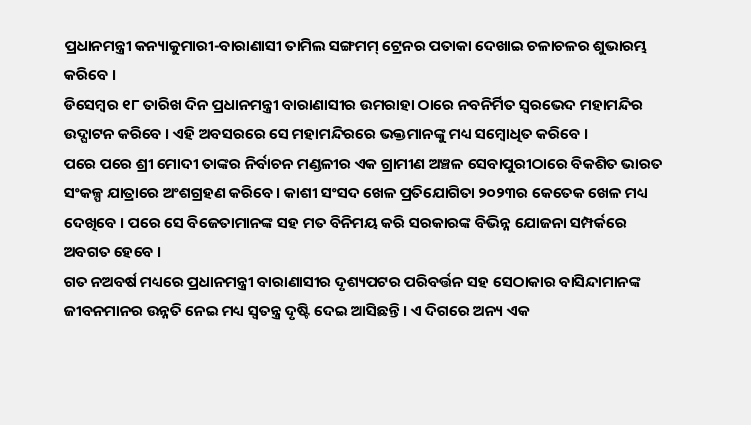ପ୍ରଧାନମନ୍ତ୍ରୀ କନ୍ୟାକୁମାରୀ-ବାରାଣାସୀ ତାମିଲ ସଙ୍ଗମମ୍ ଟ୍ରେନର ପତାକା ଦେଖାଇ ଚଳାଚଳର ଶୁଭାରମ୍ଭ କରିବେ ।
ଡିସେମ୍ବର ୧୮ ତାରିଖ ଦିନ ପ୍ରଧାନମନ୍ତ୍ରୀ ବାରାଣାସୀର ଉମରାହା ଠାରେ ନବନିର୍ମିତ ସ୍ୱରଭେଦ ମହାମନ୍ଦିର ଉଦ୍ଘାଟନ କରିବେ । ଏହି ଅବସରରେ ସେ ମହାମନ୍ଦିରରେ ଭକ୍ତମାନଙ୍କୁ ମଧ୍ୟ ସମ୍ବୋଧିତ କରିବେ ।
ପରେ ପରେ ଶ୍ରୀ ମୋଦୀ ତାଙ୍କର ନିର୍ବାଚନ ମଣ୍ଡଳୀର ଏକ ଗ୍ରାମୀଣ ଅଞ୍ଚଳ ସେବାପୁରୀଠାରେ ବିକଶିତ ଭାରତ ସଂକଳ୍ପ ଯାତ୍ରାରେ ଅଂଶଗ୍ରହଣ କରିବେ । କାଶୀ ସଂସଦ ଖେଳ ପ୍ରତିଯୋଗିତା ୨୦୨୩ର କେତେକ ଖେଳ ମଧ୍ୟ ଦେଖିବେ । ପରେ ସେ ବିଜେତାମାନଙ୍କ ସହ ମତ ବିନିମୟ କରି ସରକାରଙ୍କ ବିଭିନ୍ନ ଯୋଜନା ସମ୍ପର୍କରେ ଅବଗତ ହେବେ ।
ଗତ ନଅବର୍ଷ ମଧ୍ୟରେ ପ୍ରଧାନମନ୍ତ୍ରୀ ବାରାଣାସୀର ଦୃଶ୍ୟପଟର ପରିବର୍ତ୍ତନ ସହ ସେଠାକାର ବାସିନ୍ଦାମାନଙ୍କ ଜୀବନମାନର ଉନ୍ନତି ନେଇ ମଧ୍ୟ ସ୍ୱତନ୍ତ୍ର ଦୃଷ୍ଟି ଦେଇ ଆସିଛନ୍ତି । ଏ ଦିଗରେ ଅନ୍ୟ ଏକ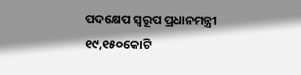ପଦକ୍ଷେପ ସ୍ୱରୂପ ପ୍ରଧାନମନ୍ତ୍ରୀ ୧୯,୧୫୦କୋଟି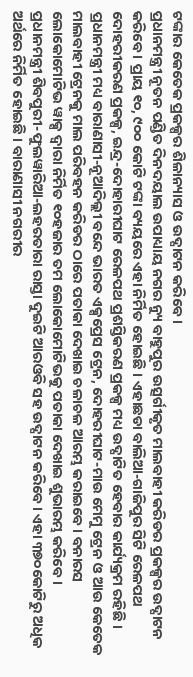ଟଙ୍କାର କେତେକ ପ୍ରକଳ୍ପର ଶିଳାନ୍ୟାସ ଓ ଉଦ୍ଘାଟନ କରିବେ ।
ପ୍ରଧାନମନ୍ତ୍ରୀ ନୂତନ ପଣ୍ଡିତ ଦିନଦୟାଲ ଉପାଧ୍ୟାୟ ନଗର ନ୍ୟୁ ବାହୁପୁର ଉତ୍ସର୍ଗୀକୃତ ମାଲବାହୀ କରିଡର ପ୍ରକଳ୍ପର ଉଦ୍ଘାଟନ କରିବେ । ପ୍ରାୟ ୧୦, ୯୦୦ କୋଟି ଟଙ୍କା ବ୍ୟୟରେ ଏହା ନିର୍ମିତ ହୋଇଛି । ଏହାଛଡା ବାଲିଆ-ଗାଜିପୁର ସିଟି ରେଳପଥ ଦୋହରୀକରଣ ପ୍ରକଳ୍ପ, ଇନ୍ଦ୍ର-ଦୋହାରୀଘାଟ ରେଳପଥ ପ୍ରଶସ୍ତିକରଣ ପ୍ରକଳ୍ପ ମଧ୍ୟ ଉଦ୍ଘାଟିତ ହେବାର କାର୍ଯ୍ୟକ୍ରମ ରହିଛି ।
ପ୍ରଧାନମନ୍ତ୍ରୀ ମଧ୍ୟ ବାରାଣାସୀ-ନୂଆଦିଲ୍ଲୀ ବନ୍ଦେ ଭାରତ ଏକ୍ସପ୍ରେସ ଟ୍ରେନ, ଦୋହରୀଘାଟ-ମାଉ ମେମୁ ଟ୍ରେନ ଓ ଆଉ କେତେକ ମାଲବାହୀ ଟ୍ରେନକୁ ମାଲ ପରିବହନ କରିଡର ଠାରେ ପତାକା ଦେଖାଇ ଚଳାଚଳ ଆରମ୍ଭ କରାଇବେ । ବନାରସ ଲୋକୋମୋଟିଭ ୱାକ୍ସ ଦ୍ୱାରା ନିର୍ମିତ ୧୦ହଜାର ତମ ଲୋକୋମୋଟିଭକୁ ପତାକା ଦେଖାଇ ଶୁଭାରମ୍ଭ କରିବେ ।
ପ୍ରଧାନମନ୍ତ୍ରୀ ଶିବପୁରୀ-ଫୁଲୱାରିଆ-ଲହରତାରା ରାସ୍ତା ଦୁଇଟି ଆରଓବି ସହ ଉଦ୍ଘାଟନ କରିବେ । ଏହା ୩୭୦କୋଟିରୁ ଅଧିକ ଅର୍ଥରେ ନିର୍ମିତ ହୋଇଛି । ବାରାଣାସୀ ନଗରୀର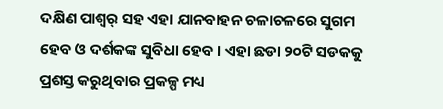ଦକ୍ଷିଣ ପାଶ୍ୱର୍ ସହ ଏହା ଯାନବାହନ ଚଳାଚଳରେ ସୁଗମ ହେବ ଓ ଦର୍ଶକଙ୍କ ସୁବିଧା ହେବ । ଏହା ଛଡା ୨୦ଟି ସଡକକୁ ପ୍ରଶସ୍ତ କରୁଥିବାର ପ୍ରକଳ୍ପ ମଧ୍ୟ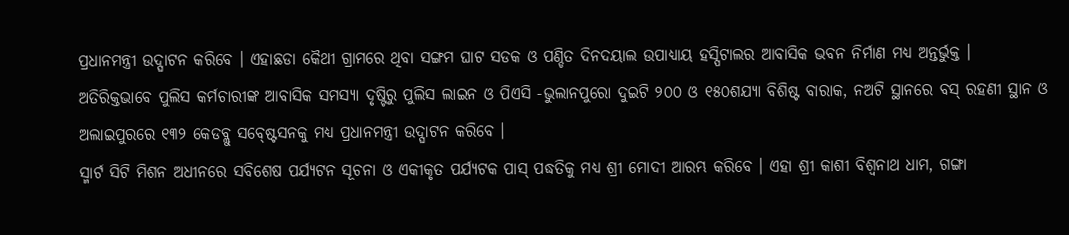ପ୍ରଧାନମନ୍ତ୍ରୀ ଉଦ୍ଘାଟନ କରିବେ । ଏହାଛଡା କୈଥୀ ଗ୍ରାମରେ ଥିବା ସଙ୍ଗମ ଘାଟ ସଡକ ଓ ପଣ୍ଡିତ ଦିନଦୟାଲ ଉପାଧ୍ୟାୟ ହସ୍ପିଟାଲର ଆବାସିକ ଭବନ ନିର୍ମାଣ ମଧ୍ୟ ଅନ୍ତର୍ଭୁକ୍ତ ।
ଅତିରିକ୍ତଭାବେ ପୁଲିସ କର୍ମଚାରୀଙ୍କ ଆବାସିକ ସମସ୍ୟା ଦୃଷ୍ଟିରୁ ପୁଲିସ ଲାଇନ ଓ ପିଏସି -ଭୁଲାନପୁରୋ ଦୁଇଟି ୨୦୦ ଓ ୧୫୦ଶଯ୍ୟା ବିଶିଷ୍ଟ ବାରାକ, ନଅଟି ସ୍ଥାନରେ ବସ୍ ରହଣୀ ସ୍ଥାନ ଓ ଅଲାଇପୁରରେ ୧୩୨ କେଡବ୍ଲୁ ସବ୍ଷ୍ଟେସନକୁ ମଧ୍ୟ ପ୍ରଧାନମନ୍ତ୍ରୀ ଉଦ୍ଘାଟନ କରିବେ ।
ସ୍ମାର୍ଟ ସିଟି ମିଶନ ଅଧୀନରେ ସବିଶେଷ ପର୍ଯ୍ୟଟନ ସୂଚନା ଓ ଏକୀକୃତ ପର୍ଯ୍ୟଟକ ପାସ୍ ପଦ୍ଧତିକୁ ମଧ୍ୟ ଶ୍ରୀ ମୋଦୀ ଆରମ୍ଭ କରିବେ । ଏହା ଶ୍ରୀ କାଶୀ ବିଶ୍ୱନାଥ ଧାମ, ଗଙ୍ଗା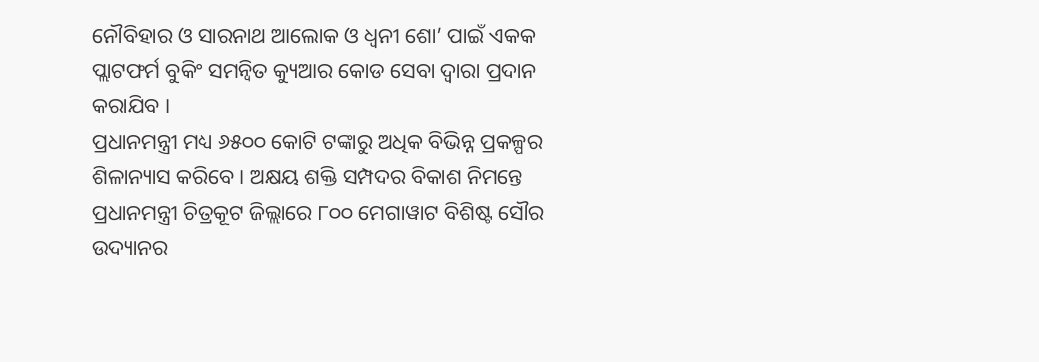ନୌବିହାର ଓ ସାରନାଥ ଆଲୋକ ଓ ଧ୍ୱନୀ ଶୋ’ ପାଇଁ ଏକକ ପ୍ଲାଟଫର୍ମ ବୁକିଂ ସମନ୍ୱିତ କ୍ୟୁଆର କୋଡ ସେବା ଦ୍ୱାରା ପ୍ରଦାନ କରାଯିବ ।
ପ୍ରଧାନମନ୍ତ୍ରୀ ମଧ୍ୟ ୬୫୦୦ କୋଟି ଟଙ୍କାରୁ ଅଧିକ ବିଭିନ୍ନ ପ୍ରକଳ୍ପର ଶିଳାନ୍ୟାସ କରିବେ । ଅକ୍ଷୟ ଶକ୍ତି ସମ୍ପଦର ବିକାଶ ନିମନ୍ତେ ପ୍ରଧାନମନ୍ତ୍ରୀ ଚିତ୍ରକୂଟ ଜିଲ୍ଲାରେ ୮୦୦ ମେଗାୱାଟ ବିଶିଷ୍ଟ ସୌର ଉଦ୍ୟାନର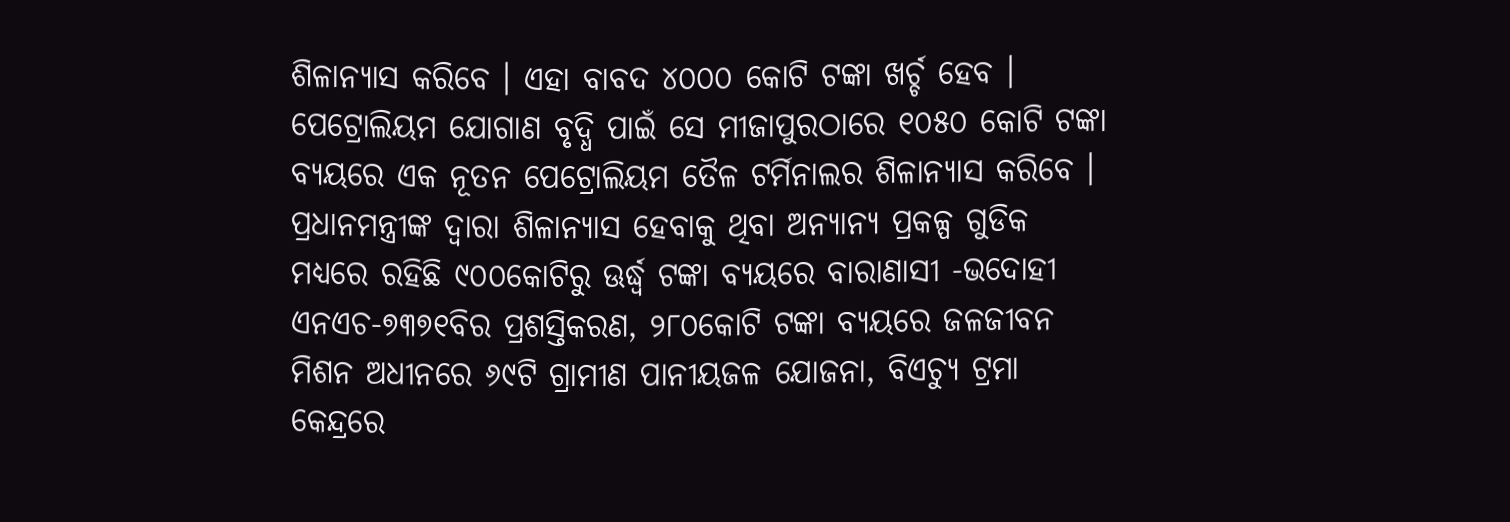ଶିଳାନ୍ୟାସ କରିବେ । ଏହା ବାବଦ ୪୦୦୦ କୋଟି ଟଙ୍କା ଖର୍ଚ୍ଚ ହେବ । ପେଟ୍ରୋଲିୟମ ଯୋଗାଣ ବୃଦ୍ଧି ପାଇଁ ସେ ମୀଜାପୁରଠାରେ ୧୦୫୦ କୋଟି ଟଙ୍କା ବ୍ୟୟରେ ଏକ ନୂତନ ପେଟ୍ରୋଲିୟମ ତୈଳ ଟର୍ମିନାଲର ଶିଳାନ୍ୟାସ କରିବେ ।
ପ୍ରଧାନମନ୍ତ୍ରୀଙ୍କ ଦ୍ୱାରା ଶିଳାନ୍ୟାସ ହେବାକୁ ଥିବା ଅନ୍ୟାନ୍ୟ ପ୍ରକଳ୍ପ ଗୁଡିକ ମଧ୍ୟରେ ରହିଛି ୯୦୦କୋଟିରୁ ଊର୍ଦ୍ଧ୍ୱ ଟଙ୍କା ବ୍ୟୟରେ ବାରାଣାସୀ -ଭଦୋହୀ ଏନଏଚ-୭୩୭୧ବିର ପ୍ରଶସ୍ତିକରଣ, ୨୮୦କୋଟି ଟଙ୍କା ବ୍ୟୟରେ ଜଳଜୀବନ ମିଶନ ଅଧୀନରେ ୬୯ଟି ଗ୍ରାମୀଣ ପାନୀୟଜଳ ଯୋଜନା, ବିଏଚ୍ୟୁ ଟ୍ରମା କେନ୍ଦ୍ରରେ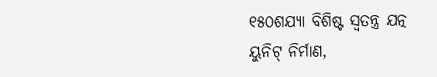୧୫୦ଶଯ୍ୟା ବିଶିଷ୍ଟ ସ୍ୱତନ୍ତ୍ର ଯତ୍ନ ୟୁନିଟ୍ ନିର୍ମାଣ,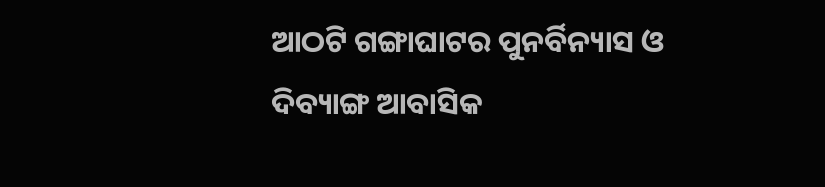ଆଠଟି ଗଙ୍ଗାଘାଟର ପୁନର୍ବିନ୍ୟାସ ଓ ଦିବ୍ୟାଙ୍ଗ ଆବାସିକ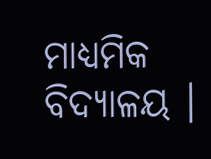ମାଧ୍ୟମିକ ବିଦ୍ୟାଳୟ ।